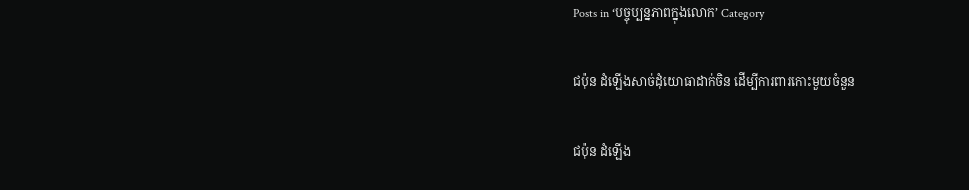Posts in ‘បច្ចុប្បន្នភាពក្នុងលោក’ Category

ជប៉ុន ដំឡើងសាច់ដុំយោធាដាក់ចិន ដើម្បីការពារកោះមួយចំនួន

ជប៉ុន ដំឡើង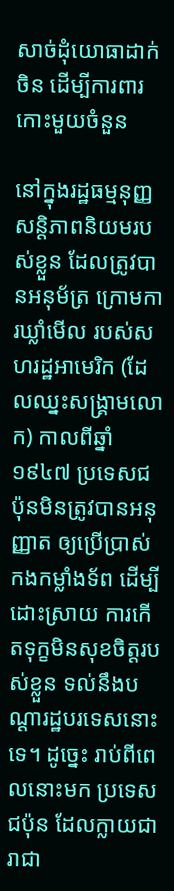សាច់ដុំយោធាដាក់ចិន ដើម្បីការពារកោះមួយចំនួន

នៅក្នុងរដ្ឋធម្មនុញ្ញ សន្តិភាពនិយមរបស់ខ្លួន ដែលត្រូវបានអនុម័ត្រ ក្រោមការឃ្លាំមើល របស់សហរដ្ឋអាមេរិក (ដែលឈ្នះសង្គ្រាមលោក) កាលពីឆ្នាំ១៩៤៧ ប្រទេសជប៉ុនមិនត្រូវបានអនុញ្ញាត ឲ្យប្រើប្រាស់កងកម្លាំងទ័ព ដើម្បីដោះស្រាយ ការកើតទុក្ខមិនសុខចិត្តរបស់ខ្លួន ទល់នឹងបណ្ដារដ្ឋបរទេសនោះទេ។ ដូច្នេះ រាប់ពីពេលនោះមក ប្រទេសជប៉ុន ដែលក្លាយជារាជា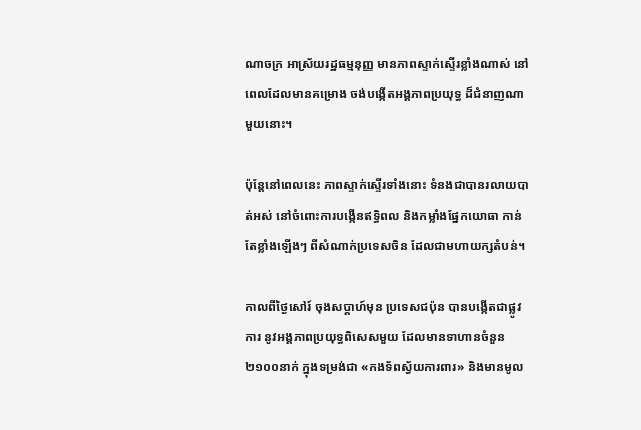ណាចក្រ អាស្រ័យរដ្ឋធម្មនុញ្ញ មានភាពស្ទាក់ស្ទើរខ្លាំងណាស់ នៅពេលដែលមានគម្រោង ចង់បង្កើតអង្គភាពប្រយុទ្ធ ដ៏ជំនាញណាមួយនោះ។

ប៉ុន្តែនៅពេលនេះ ភាពស្ទាក់ស្ទើរទាំងនោះ ទំនងជាបានរលាយបាត់អស់ នៅចំពោះការបង្កើនឥទ្ធិពល និងកម្លាំងផ្នែកយោធា កាន់តែខ្លាំងឡើងៗ ពីសំណាក់ប្រទេសចិន ដែលជាមហាយក្សតំបន់។

កាលពីថ្ងៃសៅរ៍ ចុងសប្ដាហ៍មុន ប្រទេសជប៉ុន បានបង្កើតជាផ្លូវការ នូវអង្គភាពប្រយុទ្ធពិសេសមួយ ដែលមានទាហានចំនួន ២១០០នាក់ ក្នុងទម្រង់ជា «កងទ័ពស្វ័យការពារ» និងមានមូល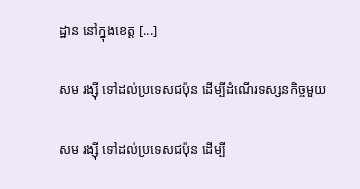ដ្ឋាន នៅក្នុងខេត្ត [...]

សម រង្ស៊ី ទៅដល់ប្រទេសជប៉ុន ដើម្បីដំណើរទស្សនកិច្ចមួយ

សម រង្ស៊ី ទៅដល់ប្រទេសជប៉ុន ដើម្បី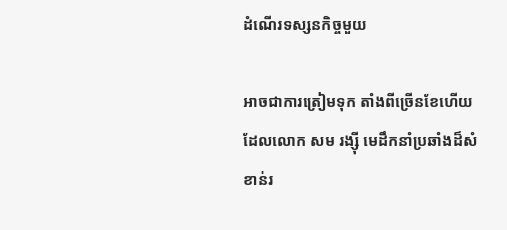ដំណើរទស្សនកិច្ចមួយ

អាចជាការត្រៀមទុក តាំងពីច្រើនខែហើយ ដែលលោក សម រង្ស៊ី មេដឹកនាំប្រឆាំងដ៏សំខាន់រ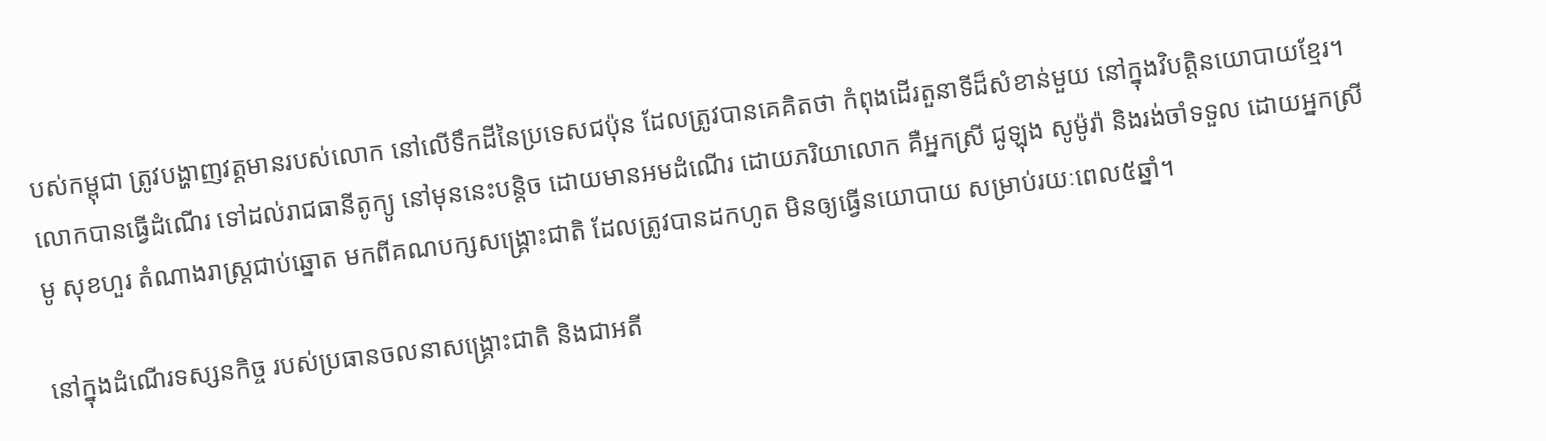បស់កម្ពុជា ត្រូវបង្ហាញវត្តមានរបស់លោក នៅលើទឹកដីនៃប្រទេសជប៉ុន ដែលត្រូវបានគេគិតថា កំពុងដើរតួនាទីដ៏សំខាន់មួយ នៅក្នុងវិបត្តិនយោបាយខ្មែរ។ លោកបានធ្វើដំណើរ ទៅដល់រាជធានីតូក្យូ នៅមុននេះបន្តិច ដោយមានអមដំណើរ ដោយភរិយាលោក គឺអ្នកស្រី ជូឡុង សូម៉ូរ៉ា និងរង់ចាំទទួល ដោយអ្នកស្រី មូ សុខហួរ តំណាងរាស្ត្រជាប់ឆ្នោត មកពីគណបក្សសង្គ្រោះជាតិ ដែលត្រូវបានដកហូត មិនឲ្យធ្វើនយោបាយ សម្រាប់រយៈពេល៥ឆ្នាំ។

នៅក្នុងដំណើរទស្សនកិច្ច របស់ប្រធានចលនាសង្គ្រោះជាតិ និងជាអតី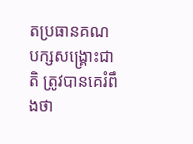តប្រធានគណបក្សសង្គ្រោះជាតិ ត្រូវបានគេរំពឹងថា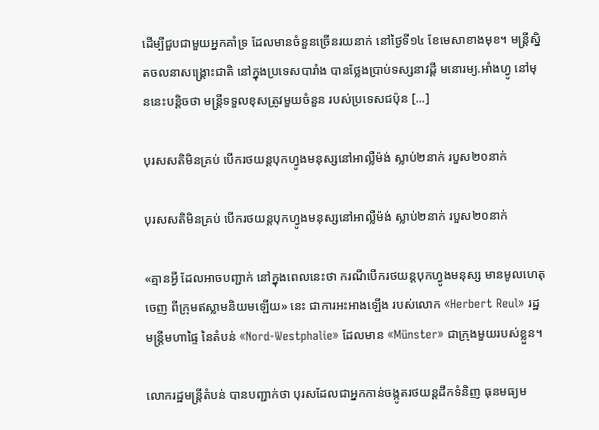ដើម្បីជួបជាមួយអ្នកគាំទ្រ ដែលមានចំនួនច្រើនរយនាក់ នៅថ្ងៃទី១៤ ខែមេសាខាងមុខ។ មន្ត្រីស្និតចលនាសង្គ្រោះជាតិ នៅក្នុងប្រទេសបារាំង បានថ្លែងប្រាប់ទស្សនាវដ្ដី មនោរម្យ.អាំងហ្វូ នៅមុននេះបន្តិចថា មន្ត្រីទទួលខុសត្រូវមួយចំនួន របស់ប្រទេសជប៉ុន [...]

បុរសសតិមិនគ្រប់ បើករថយន្តបុកហ្វូងមនុស្សនៅអាល្លឺម៉ង់ ស្លាប់២នាក់ របួស២០នាក់

បុរសសតិមិនគ្រប់ បើករថយន្តបុកហ្វូងមនុស្សនៅអាល្លឺម៉ង់ ស្លាប់២នាក់ របួស២០នាក់

«គ្មានអ្វី ដែលអាចបញ្ជាក់ នៅក្នុងពេលនេះថា ករណីបើករថយន្ដបុកហ្វូងមនុស្ស មានមូលហេតុចេញ ពីក្រុមឥស្លាមនិយមឡើយ» នេះ ជាការអះអាងឡើង របស់លោក «Herbert Reul» រដ្ឋមន្ត្រីមហាផ្ទៃ នៃតំបន់ «Nord-Westphalie» ដែលមាន «Münster» ជាក្រុងមួយរបស់ខ្លួន។

លោករដ្ឋមន្ត្រីតំបន់ បានបញ្ជាក់ថា បុរសដែលជាអ្នកកាន់ចង្កូតរថយន្ដដឹកទំនិញ ធុនមធ្យម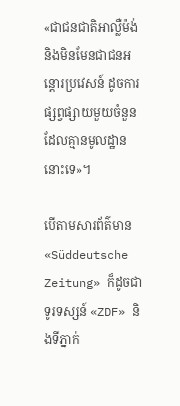«ជាជនជាតិអាល្លឺម៉ង់ និងមិនមែនជាជនអន្តោរប្រវេសន៍ ដូចការផ្សព្វផ្សាយមួយចំនួន ដែលគ្មានមូលដ្ឋាននោះទេ»។

បើតាមសារព័ត៌មាន «Süddeutsche Zeitung» ក៏ដូចជាទូរទស្សន៍ «ZDF» និងទីភ្នាក់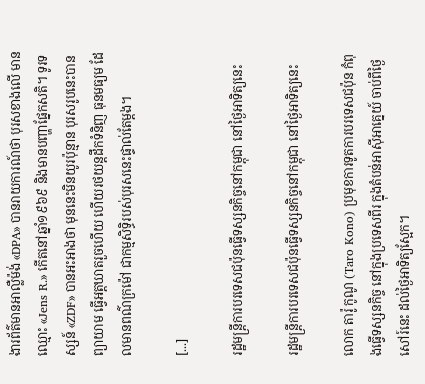ងារព័ត៌មានអាល្លឺម៉ង់ «DPA» បានរាយការណ៍ថា បុរសខាងលើ មានឈ្មោះ «Jens R.» កើតនៅឆ្នាំ១៩៦៩ និងមានបញ្ហាផ្នែកសតិ។ ទូរទស្សន៍ «ZDF» បានអះអាងថា មុននេះមិនយូរប៉ុន្មាន បុរសរូបនេះបានព្យាយាម ធ្វើអត្តឃាតរួចហើយ ហើយរថយន្ដដឹកទំនិញ ធុនមធ្យម ដែលមានពណ៌ក្រម៉ៅ ជាកម្មសិទ្ធិរបស់បុរសនេះផ្ទាល់តែម្ដង។

[...]

រដ្ឋមន្ត្រីការបរទេសជប៉ុនធ្វើទស្សនកិច្ចនៅកម្ពុជា នៅថ្ងៃអាទិត្យនេះ

រដ្ឋមន្ត្រីការបរទេសជប៉ុនធ្វើទស្សនកិច្ចនៅកម្ពុជា នៅថ្ងៃអាទិត្យនេះ

លោក តារ៉ូ កូណូ (Taro Kono) ប្រមុខការទូតការបរទេសជប៉ុន កំពុងធ្វើទស្សនកិច្ច នៅក្នុងប្រទេសពីរ ក្នុងតំបន់អាស៊ីអាគ្នេយ៍ ចាប់ពីថ្ងៃសៅរ៍នេះ ដល់ថ្ងៃអាទិត្យស្អែក។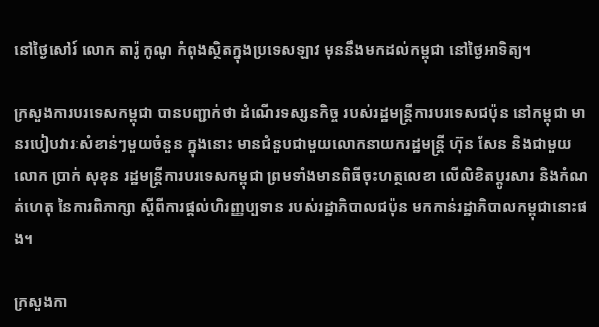នៅថ្ងៃសៅរ៍ លោក តារ៉ូ កូណូ កំពុងស្ថិតក្នុងប្រទេសឡាវ មុននឹងមកដល់កម្ពុជា នៅថ្ងៃអាទិត្យ។

ក្រសួងការបរទេសកម្ពុជា បានបញ្ជាក់ថា ដំណើរទស្សនកិច្ច របស់រដ្ឋមន្ត្រីការបរទេសជប៉ុន នៅកម្ពុជា មានរបៀបវារៈសំខាន់ៗមួយចំនួន ក្នុងនោះ មានជំនួបជាមួយលោកនាយករដ្ឋមន្ត្រី ហ៊ុន សែន និងជាមួយលោក ប្រាក់ សុខុន រដ្ឋមន្ត្រីការបរទេសកម្ពុជា ព្រមទាំងមានពិធីចុះហត្ថលេខា លើលិខិតប្តូរសារ និងកំណត់ហេតុ នៃការពិភាក្សា ស្តីពីការផ្តល់ហិរញ្ញប្បទាន របស់រដ្ឋាភិបាលជប៉ុន មកកាន់រដ្ឋាភិបាលកម្ពុជានោះផង។

ក្រសួងកា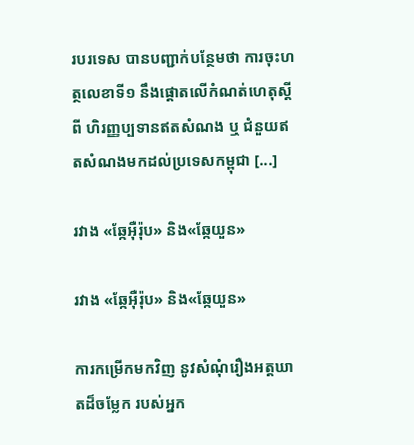របរទេស បានបញ្ជាក់បន្ថែមថា ការចុះហត្ថលេខាទី១ នឹងផ្ដោតលើកំណត់ហេតុស្តីពី ហិរញ្ញប្បទានឥតសំណង ឬ ជំនួយឥតសំណងមកដល់ប្រទេសកម្ពុជា [...]

រវាង «ឆ្កែអ៊ឺរ៉ុប» និង«ឆ្កែយួន»

រវាង «ឆ្កែអ៊ឺរ៉ុប» និង«ឆ្កែយួន»

ការកម្រើកមកវិញ នូវសំណុំរឿងអត្តឃាតដ៏ចម្លែក របស់អ្នក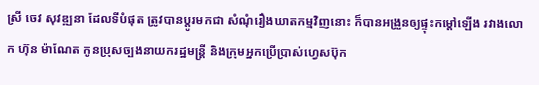ស្រី ចេវ សុវឌ្ឍនា ដែលទីបំផុត ត្រូវបានប្ដូរមកជា សំណុំរឿងឃាតកម្មវិញនោះ ក៏បានអង្រួនឲ្យផ្ទុះកម្ដៅឡើង រវាងលោក ហ៊ុន ម៉ាណែត កូនប្រុសច្បងនាយករដ្ឋមន្ត្រី និងក្រុមអ្នកប្រើប្រាស់ហ្វេសប៊ុក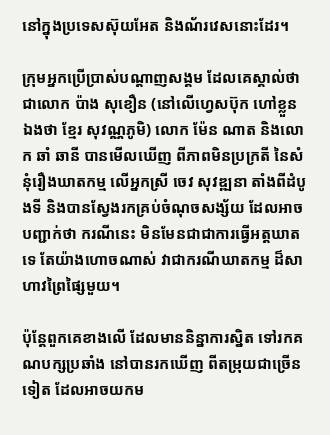នៅក្នុងប្រទេសស៊ុយអែត និងណ័រវេសនោះដែរ។

ក្រុមអ្នកប្រើប្រាស់បណ្ដាញសង្គម ដែលគេស្គាល់ថា ជាលោក ប៉ាង សុខឿន (នៅលើហ្វេសប៊ុក ហៅខ្លួនឯងថា ខ្មែរ សុវណ្ណភូមិ) លោក ម៉ែន ណាត និងលោក ឆាំ ឆានី បានមើលឃើញ ពីភាពមិនប្រក្រតី នៃសំនុំរឿងឃាតកម្ម លើអ្នកស្រី ចេវ សុវឌ្ឍនា តាំងពីដំបូងទី និងបានស្វែងរកគ្រប់ចំណុចសង្ស័យ ដែលអាចបញ្ជាក់ថា ករណីនេះ មិនមែនជាជាការធ្វើអត្តឃាតទេ តែយ៉ាងហោចណាស់ វាជាករណីឃាតកម្ម ដ៏សាហាវព្រៃផ្សៃមួយ។

ប៉ុន្តែពួកគេខាងលើ ដែលមាននិន្នាការស្និត ទៅរកគណបក្សប្រឆាំង នៅបានរកឃើញ ពីតម្រុយជាច្រើនទៀត ដែលអាចយកម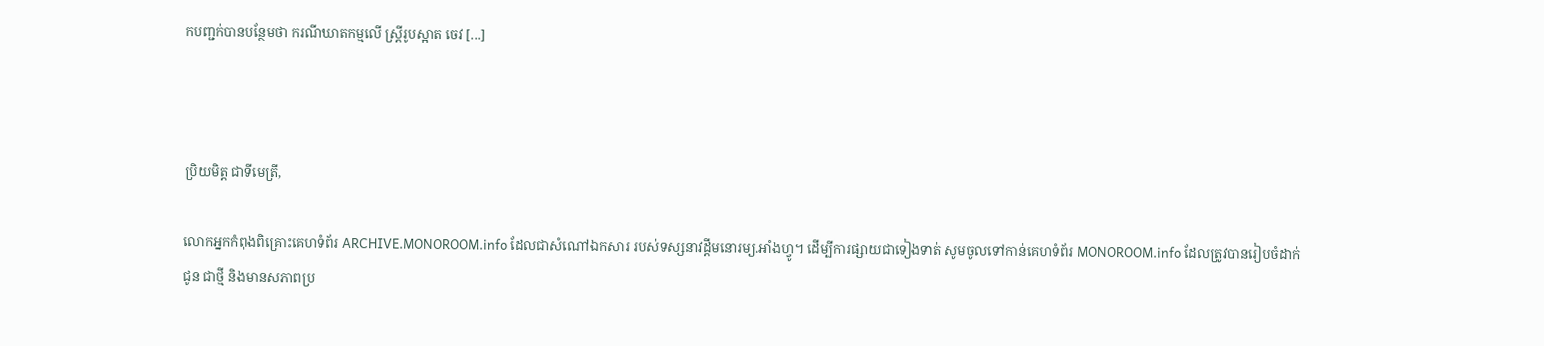កបញ្ជក់បានបន្ថែមថា ករណីឃាតកម្មលើ ស្ត្រីរូបស្អាត ចេវ [...]



ប្រិយមិត្ត ជាទីមេត្រី,

លោកអ្នកកំពុងពិគ្រោះគេហទំព័រ ARCHIVE.MONOROOM.info ដែលជាសំណៅឯកសារ របស់ទស្សនាវដ្ដីមនោរម្យ.អាំងហ្វូ។ ដើម្បីការផ្សាយជាទៀងទាត់ សូមចូលទៅកាន់គេហទំព័រ MONOROOM.info ដែលត្រូវបានរៀបចំដាក់ជូន ជាថ្មី និងមានសភាពប្រ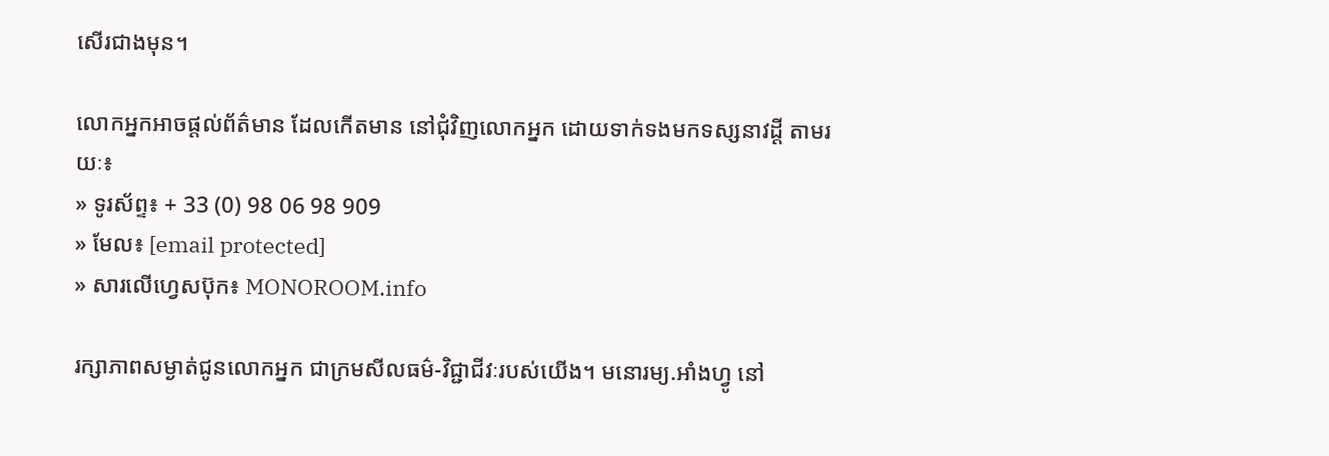សើរជាងមុន។

លោកអ្នកអាចផ្ដល់ព័ត៌មាន ដែលកើតមាន នៅជុំវិញលោកអ្នក ដោយទាក់ទងមកទស្សនាវដ្ដី តាមរយៈ៖
» ទូរស័ព្ទ៖ + 33 (0) 98 06 98 909
» មែល៖ [email protected]
» សារលើហ្វេសប៊ុក៖ MONOROOM.info

រក្សាភាពសម្ងាត់ជូនលោកអ្នក ជាក្រមសីលធម៌-វិជ្ជាជីវៈរបស់យើង។ មនោរម្យ.អាំងហ្វូ នៅ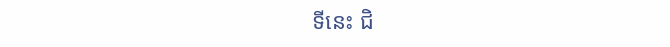ទីនេះ ជិ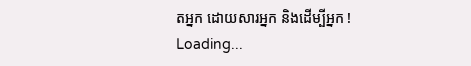តអ្នក ដោយសារអ្នក និងដើម្បីអ្នក !
Loading...